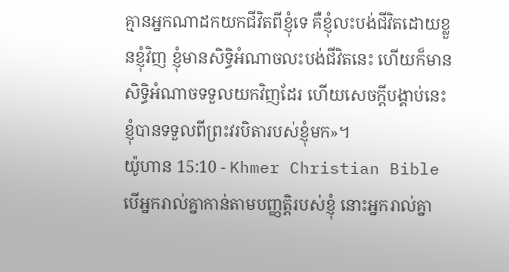គ្មានអ្នកណាដកយកជីវិតពីខ្ញុំទេ គឺខ្ញុំលះបង់ជីវិតដោយខ្លួនខ្ញុំវិញ ខ្ញុំមានសិទ្ធិអំណាចលះបង់ជីវិតនេះ ហើយក៏មានសិទ្ធិអំណាចទទួលយកវិញដែរ ហើយសេចក្ដីបង្គាប់នេះ ខ្ញុំបានទទួលពីព្រះវរបិតារបស់ខ្ញុំមក»។
យ៉ូហាន 15:10 - Khmer Christian Bible បើអ្នករាល់គ្នាកាន់តាមបញ្ញត្តិរបស់ខ្ញុំ នោះអ្នករាល់គ្នា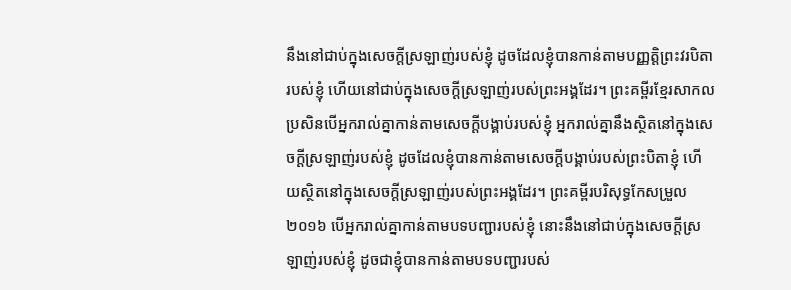នឹងនៅជាប់ក្នុងសេចក្ដីស្រឡាញ់របស់ខ្ញុំ ដូចដែលខ្ញុំបានកាន់តាមបញ្ញត្តិព្រះវរបិតារបស់ខ្ញុំ ហើយនៅជាប់ក្នុងសេចក្ដីស្រឡាញ់របស់ព្រះអង្គដែរ។ ព្រះគម្ពីរខ្មែរសាកល ប្រសិនបើអ្នករាល់គ្នាកាន់តាមសេចក្ដីបង្គាប់របស់ខ្ញុំ អ្នករាល់គ្នានឹងស្ថិតនៅក្នុងសេចក្ដីស្រឡាញ់របស់ខ្ញុំ ដូចដែលខ្ញុំបានកាន់តាមសេចក្ដីបង្គាប់របស់ព្រះបិតាខ្ញុំ ហើយស្ថិតនៅក្នុងសេចក្ដីស្រឡាញ់របស់ព្រះអង្គដែរ។ ព្រះគម្ពីរបរិសុទ្ធកែសម្រួល ២០១៦ បើអ្នករាល់គ្នាកាន់តាមបទបញ្ជារបស់ខ្ញុំ នោះនឹងនៅជាប់ក្នុងសេចក្តីស្រឡាញ់របស់ខ្ញុំ ដូចជាខ្ញុំបានកាន់តាមបទបញ្ជារបស់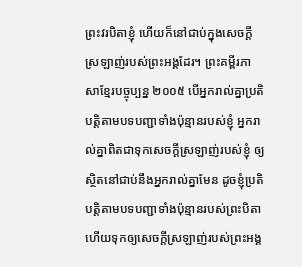ព្រះវរបិតាខ្ញុំ ហើយក៏នៅជាប់ក្នុងសេចក្តីស្រឡាញ់របស់ព្រះអង្គដែរ។ ព្រះគម្ពីរភាសាខ្មែរបច្ចុប្បន្ន ២០០៥ បើអ្នករាល់គ្នាប្រតិបត្តិតាមបទបញ្ជាទាំងប៉ុន្មានរបស់ខ្ញុំ អ្នករាល់គ្នាពិតជាទុកសេចក្ដីស្រឡាញ់របស់ខ្ញុំ ឲ្យស្ថិតនៅជាប់នឹងអ្នករាល់គ្នាមែន ដូចខ្ញុំប្រតិបត្តិតាមបទបញ្ជាទាំងប៉ុន្មានរបស់ព្រះបិតា ហើយទុកឲ្យសេចក្ដីស្រឡាញ់របស់ព្រះអង្គ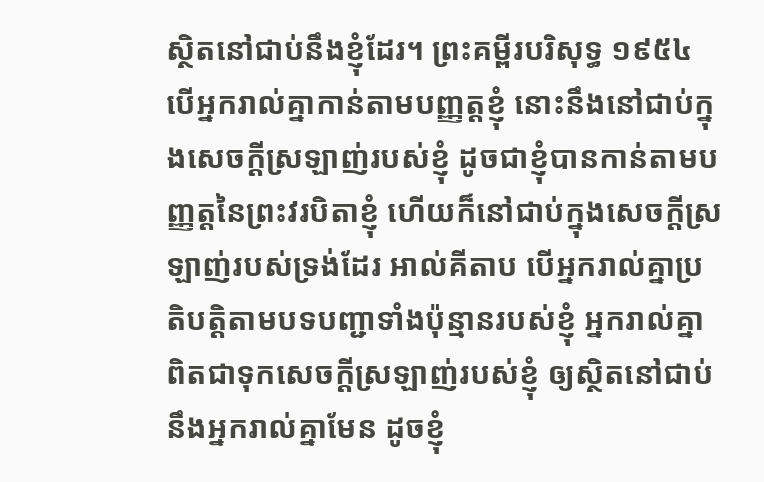ស្ថិតនៅជាប់នឹងខ្ញុំដែរ។ ព្រះគម្ពីរបរិសុទ្ធ ១៩៥៤ បើអ្នករាល់គ្នាកាន់តាមបញ្ញត្តខ្ញុំ នោះនឹងនៅជាប់ក្នុងសេចក្ដីស្រឡាញ់របស់ខ្ញុំ ដូចជាខ្ញុំបានកាន់តាមបញ្ញត្តនៃព្រះវរបិតាខ្ញុំ ហើយក៏នៅជាប់ក្នុងសេចក្ដីស្រឡាញ់របស់ទ្រង់ដែរ អាល់គីតាប បើអ្នករាល់គ្នាប្រតិបត្ដិតាមបទបញ្ជាទាំងប៉ុន្មានរបស់ខ្ញុំ អ្នករាល់គ្នាពិតជាទុកសេចក្ដីស្រឡាញ់របស់ខ្ញុំ ឲ្យស្ថិតនៅជាប់នឹងអ្នករាល់គ្នាមែន ដូចខ្ញុំ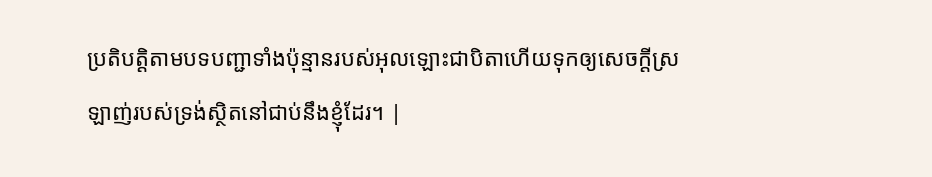ប្រតិបត្ដិតាមបទបញ្ជាទាំងប៉ុន្មានរបស់អុលឡោះជាបិតាហើយទុកឲ្យសេចក្ដីស្រឡាញ់របស់ទ្រង់ស្ថិតនៅជាប់នឹងខ្ញុំដែរ។ |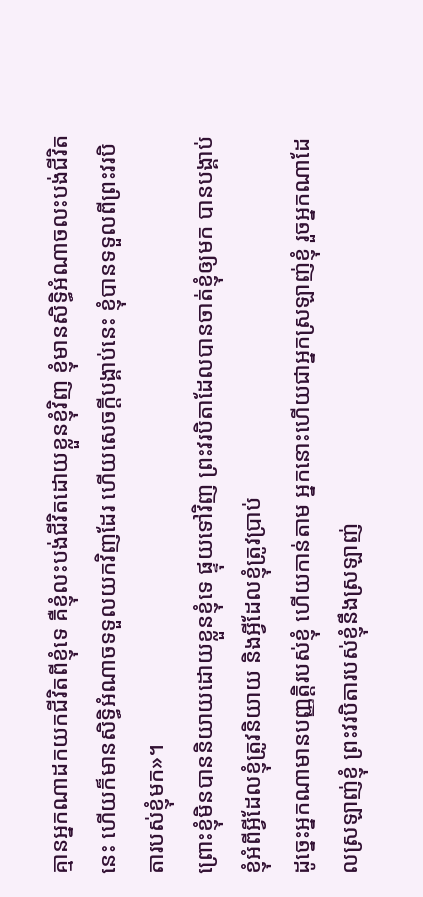គ្មានអ្នកណាដកយកជីវិតពីខ្ញុំទេ គឺខ្ញុំលះបង់ជីវិតដោយខ្លួនខ្ញុំវិញ ខ្ញុំមានសិទ្ធិអំណាចលះបង់ជីវិតនេះ ហើយក៏មានសិទ្ធិអំណាចទទួលយកវិញដែរ ហើយសេចក្ដីបង្គាប់នេះ ខ្ញុំបានទទួលពីព្រះវរបិតារបស់ខ្ញុំមក»។
ព្រោះខ្ញុំមិនបាននិយាយដោយខ្លួនខ្ញុំទេ ផ្ទុយទៅវិញ ព្រះវរបិតាដែលបានចាត់ខ្ញុំឲ្យមក បានបង្គាប់ខ្ញុំអំពីអ្វីដែលខ្ញុំត្រូវនិយាយ និងអ្វីដែលខ្ញុំត្រូវប្រាប់
ដូច្នេះអ្នកណាមានបញ្ញត្ដិរបស់ខ្ញុំ ហើយកាន់តាម អ្នកនោះហើយជាអ្នកស្រឡាញ់ខ្ញុំ រួចអ្នកណាដែលស្រឡាញ់ខ្ញុំ ព្រះវរបិតារបស់ខ្ញុំនឹងស្រឡាញ់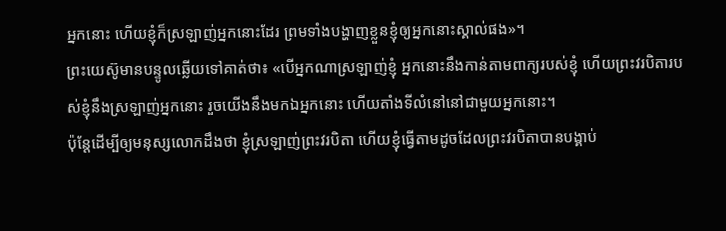អ្នកនោះ ហើយខ្ញុំក៏ស្រឡាញ់អ្នកនោះដែរ ព្រមទាំងបង្ហាញខ្លួនខ្ញុំឲ្យអ្នកនោះស្គាល់ផង»។
ព្រះយេស៊ូមានបន្ទូលឆ្លើយទៅគាត់ថា៖ «បើអ្នកណាស្រឡាញ់ខ្ញុំ អ្នកនោះនឹងកាន់តាមពាក្យរបស់ខ្ញុំ ហើយព្រះវរបិតារបស់ខ្ញុំនឹងស្រឡាញ់អ្នកនោះ រួចយើងនឹងមកឯអ្នកនោះ ហើយតាំងទីលំនៅនៅជាមួយអ្នកនោះ។
ប៉ុន្ដែដើម្បីឲ្យមនុស្សលោកដឹងថា ខ្ញុំស្រឡាញ់ព្រះវរបិតា ហើយខ្ញុំធ្វើតាមដូចដែលព្រះវរបិតាបានបង្គាប់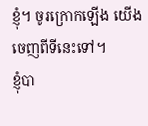ខ្ញុំ។ ចូរក្រោកឡើង យើងចេញពីទីនេះទៅ។
ខ្ញុំបា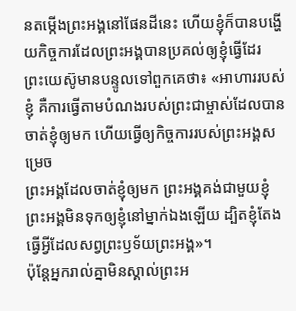នតម្កើងព្រះអង្គនៅផែនដីនេះ ហើយខ្ញុំក៏បានបង្ហើយកិច្ចការដែលព្រះអង្គបានប្រគល់ឲ្យខ្ញុំធ្វើដែរ
ព្រះយេស៊ូមានបន្ទូលទៅពួកគេថា៖ «អាហាររបស់ខ្ញុំ គឺការធ្វើតាមបំណងរបស់ព្រះជាម្ចាស់ដែលបានចាត់ខ្ញុំឲ្យមក ហើយធ្វើឲ្យកិច្ចការរបស់ព្រះអង្គសម្រេច
ព្រះអង្គដែលចាត់ខ្ញុំឲ្យមក ព្រះអង្គគង់ជាមួយខ្ញុំ ព្រះអង្គមិនទុកឲ្យខ្ញុំនៅម្នាក់ឯងឡើយ ដ្បិតខ្ញុំតែងធ្វើអ្វីដែលសព្វព្រះឫទ័យព្រះអង្គ»។
ប៉ុន្ដែអ្នករាល់គ្នាមិនស្គាល់ព្រះអ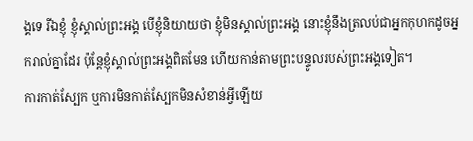ង្គទេ រីឯខ្ញុំ ខ្ញុំស្គាល់ព្រះអង្គ បើខ្ញុំនិយាយថា ខ្ញុំមិនស្គាល់ព្រះអង្គ នោះខ្ញុំនឹងត្រលប់ជាអ្នកកុហកដូចអ្នករាល់គ្នាដែរ ប៉ុន្ដែខ្ញុំស្គាល់ព្រះអង្គពិតមែន ហើយកាន់តាមព្រះបន្ទូលរបស់ព្រះអង្គទៀត។
ការកាត់ស្បែក ឬការមិនកាត់ស្បែកមិនសំខាន់អ្វីឡើយ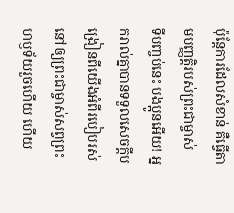ប៉ុន្ដែការដែលសំខាន់ គឺធ្វើតាមបញ្ញត្ដិរបស់ព្រះជាម្ចាស់
ទីបញ្ចប់នេះ បងប្អូនអើយ! អ្នករាល់គ្នាបានទទួលសេចក្ដីបង្រៀនពីយើងអំពីរបៀបរស់នៅឲ្យព្រះជាម្ចាស់សព្វព្រះហឫទ័យរួចហើយ ហើយ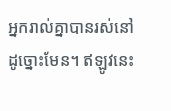អ្នករាល់គ្នាបានរស់នៅដូច្នោះមែន។ ឥឡូវនេះ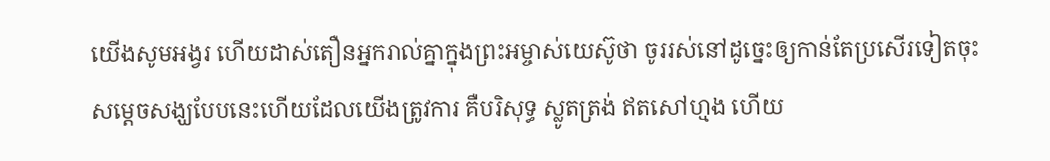យើងសូមអង្វរ ហើយដាស់តឿនអ្នករាល់គ្នាក្នុងព្រះអម្ចាស់យេស៊ូថា ចូររស់នៅដូច្នេះឲ្យកាន់តែប្រសើរទៀតចុះ
សម្ដេចសង្ឃបែបនេះហើយដែលយើងត្រូវការ គឺបរិសុទ្ធ ស្លូតត្រង់ ឥតសៅហ្មង ហើយ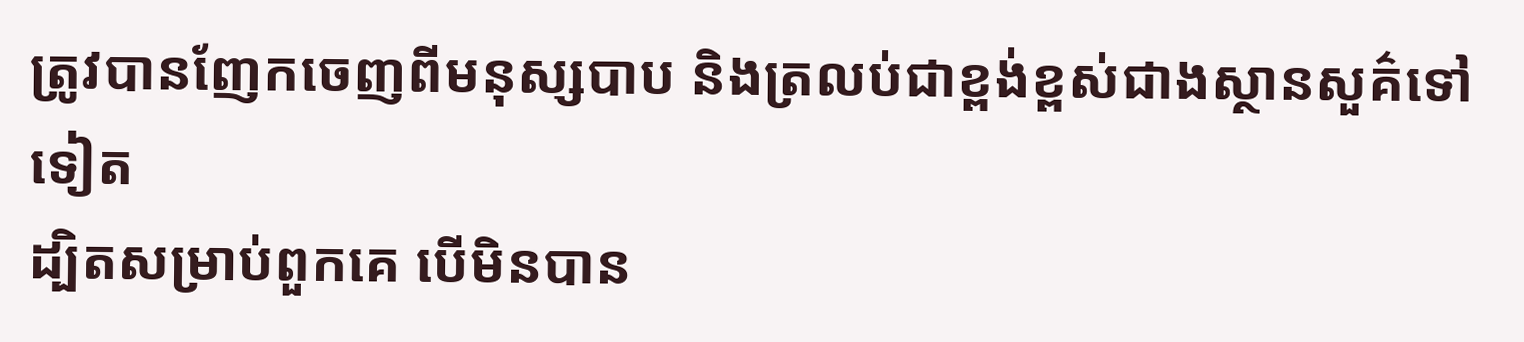ត្រូវបានញែកចេញពីមនុស្សបាប និងត្រលប់ជាខ្ពង់ខ្ពស់ជាងស្ថានសួគ៌ទៅទៀត
ដ្បិតសម្រាប់ពួកគេ បើមិនបាន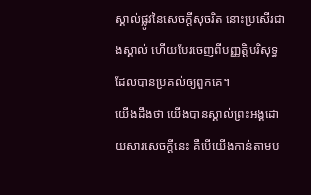ស្គាល់ផ្លូវនៃសេចក្ដីសុចរិត នោះប្រសើរជាងស្គាល់ ហើយបែរចេញពីបញ្ញត្ដិបរិសុទ្ធ ដែលបានប្រគល់ឲ្យពួកគេ។
យើងដឹងថា យើងបានស្គាល់ព្រះអង្គដោយសារសេចក្ដីនេះ គឺបើយើងកាន់តាមប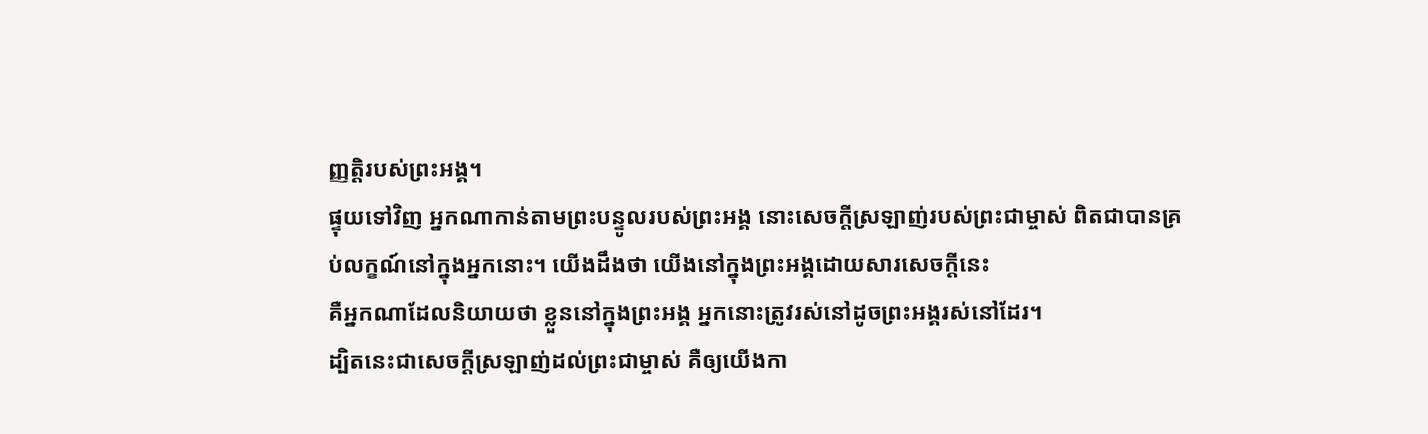ញ្ញត្ដិរបស់ព្រះអង្គ។
ផ្ទុយទៅវិញ អ្នកណាកាន់តាមព្រះបន្ទូលរបស់ព្រះអង្គ នោះសេចក្ដីស្រឡាញ់របស់ព្រះជាម្ចាស់ ពិតជាបានគ្រប់លក្ខណ៍នៅក្នុងអ្នកនោះ។ យើងដឹងថា យើងនៅក្នុងព្រះអង្គដោយសារសេចក្ដីនេះ
គឺអ្នកណាដែលនិយាយថា ខ្លួននៅក្នុងព្រះអង្គ អ្នកនោះត្រូវរស់នៅដូចព្រះអង្គរស់នៅដែរ។
ដ្បិតនេះជាសេចក្ដីស្រឡាញ់ដល់ព្រះជាម្ចាស់ គឺឲ្យយើងកា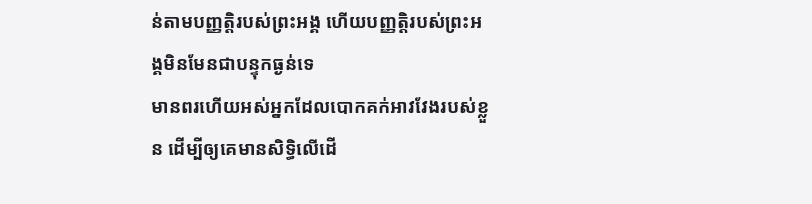ន់តាមបញ្ញត្ដិរបស់ព្រះអង្គ ហើយបញ្ញត្ដិរបស់ព្រះអង្គមិនមែនជាបន្ទុកធ្ងន់ទេ
មានពរហើយអស់អ្នកដែលបោកគក់អាវវែងរបស់ខ្លួន ដើម្បីឲ្យគេមានសិទ្ធិលើដើ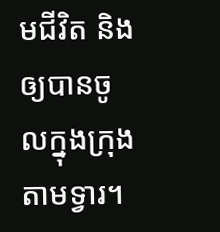មជីវិត និងឲ្យបានចូលក្នុងក្រុងតាមទ្វារ។